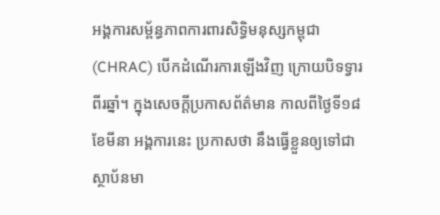អង្គការសម្ព័ន្ធភាពការពារសិទ្ធិមនុស្សកម្ពុជា (CHRAC) បើកដំណើរការឡើងវិញ ក្រោយបិទទ្វារពីរឆ្នាំ។ ក្នុងសេចក្ដីប្រកាសព័ត៌មាន កាលពីថ្ងៃទី១៨ ខែមីនា អង្គការនេះ ប្រកាសថា នឹងធ្វើខ្លួនឲ្យទៅជាស្ថាប័នមា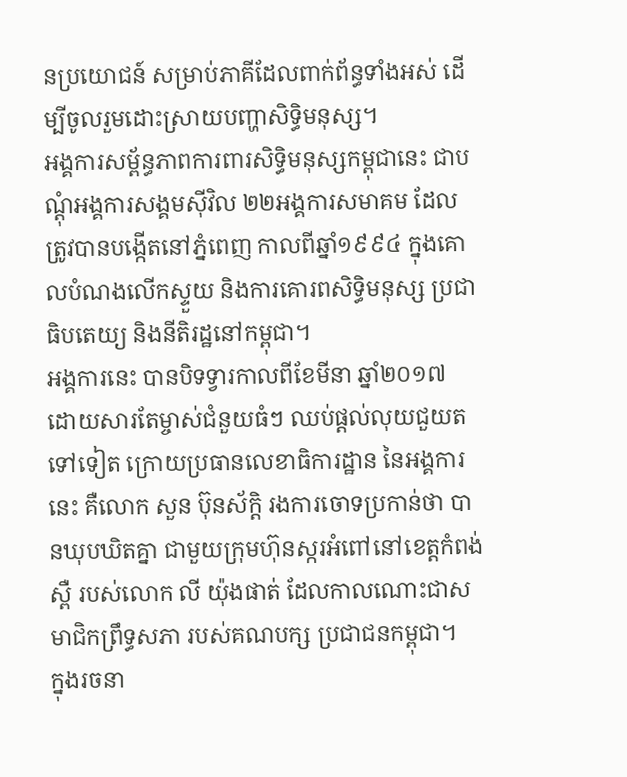នប្រយោជន៍ សម្រាប់ភាគីដែលពាក់ព័ន្ធទាំងអស់ ដើម្បីចូលរួមដោះស្រាយបញ្ហាសិទ្ធិមនុស្ស។
អង្គការសម្ព័ន្ធភាពការពារសិទ្ធិមនុស្សកម្ពុជានេះ ជាបណ្តុំអង្គការសង្គមស៊ីវិល ២២អង្គការសមាគម ដែលត្រូវបានបង្កើតនៅភ្នំពេញ កាលពីឆ្នាំ១៩៩៤ ក្នុងគោលបំណងលើកស្ទួយ និងការគោរពសិទ្ធិមនុស្ស ប្រជាធិបតេយ្យ និងនីតិរដ្ឋនៅកម្ពុជា។
អង្គការនេះ បានបិទទ្វារកាលពីខែមីនា ឆ្នាំ២០១៧ ដោយសារតែម្ចាស់ជំនួយធំៗ ឈប់ផ្ដល់លុយជួយតទៅទៀត ក្រោយប្រធានលេខាធិការដ្ឋាន នៃអង្គការនេះ គឺលោក សួន ប៊ុនស័ក្ដិ រងការចោទប្រកាន់ថា បានឃុបឃិតគ្នា ជាមួយក្រុមហ៊ុនស្ករអំពៅនៅខេត្តកំពង់ស្ពឺ របស់លោក លី យ៉ុងផាត់ ដែលកាលណោះជាសមាជិកព្រឹទ្ធសភា របស់គណបក្ស ប្រជាជនកម្ពុជា។
ក្នុងរចនា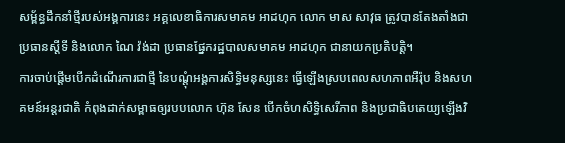សម្ព័ន្ធដឹកនាំថ្មីរបស់អង្គការនេះ អគ្គលេខាធិការសមាគម អាដហុក លោក មាស សាវុធ ត្រូវបានតែងតាំងជាប្រធានស្តីទី និងលោក ណៃ វ៉ង់ដា ប្រធានផ្នែករដ្ឋបាលសមាគម អាដហុក ជានាយកប្រតិបត្តិ។
ការចាប់ផ្ដើមបើកដំណើរការជាថ្មី នៃបណ្ដុំអង្គការសិទ្ធិមនុស្សនេះ ធ្វើឡើងស្របពេលសហភាពអឺរ៉ុប និងសហគមន៍អន្តរជាតិ កំពុងដាក់សម្ពាធឲ្យរបបលោក ហ៊ុន សែន បើកចំហសិទ្ធិសេរីភាព និងប្រជាធិបតេយ្យឡើងវិ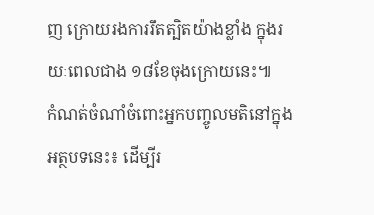ញ ក្រោយរងការរឹតត្បិតយ៉ាងខ្លាំង ក្នុងរយៈពេលជាង ១៨ខែចុងក្រោយនេះ៕
កំណត់ចំណាំចំពោះអ្នកបញ្ចូលមតិនៅក្នុងអត្ថបទនេះ៖ ដើម្បីរ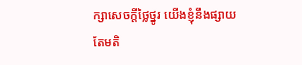ក្សាសេចក្ដីថ្លៃថ្នូរ យើងខ្ញុំនឹងផ្សាយតែមតិ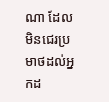ណា ដែលមិនជេរប្រមាថដល់អ្នកដ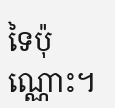ទៃប៉ុណ្ណោះ។